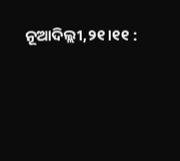ନୂଆଦିଲ୍ଲୀ,୨୧।୧୧ :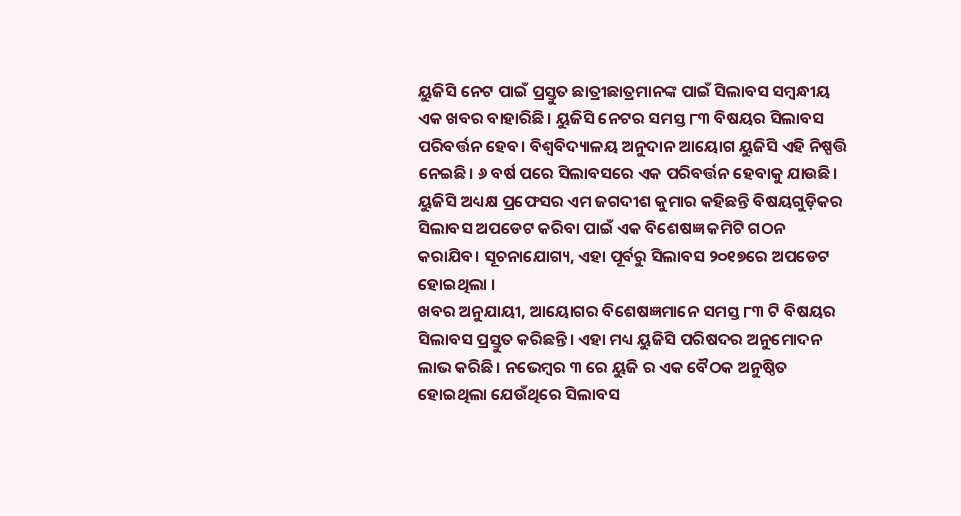ୟୁଜିସି ନେଟ ପାଇଁ ପ୍ରସ୍ତୁତ ଛାତ୍ରୀଛାତ୍ରମାନଙ୍କ ପାଇଁ ସିଲାବସ ସମ୍ବନ୍ଧୀୟ ଏକ ଖବର ବାହାରିଛି। ୟୁଜିସି ନେଟର ସମସ୍ତ ୮୩ ବିଷୟର ସିଲାବସ ପରିବର୍ତ୍ତନ ହେବ। ବିଶ୍ୱବିଦ୍ୟାଳୟ ଅନୁଦାନ ଆୟୋଗ ୟୁଜିସି ଏହି ନିଷ୍ପତ୍ତି ନେଇଛି। ୬ ବର୍ଷ ପରେ ସିଲାବସରେ ଏକ ପରିବର୍ତ୍ତନ ହେବାକୁ ଯାଉଛି। ୟୁଜିସି ଅଧ୍ୟକ୍ଷ ପ୍ରଫେସର ଏମ ଜଗଦୀଶ କୁମାର କହିଛନ୍ତି ବିଷୟଗୁଡ଼ିକର ସିଲାବସ ଅପଡେଟ କରିବା ପାଇଁ ଏକ ବିଶେଷଜ୍ଞ କମିଟି ଗଠନ କରାଯିବ। ସୂଚନାଯୋଗ୍ୟ, ଏହା ପୂର୍ବରୁ ସିଲାବସ ୨୦୧୭ରେ ଅପଡେଟ ହୋଇଥିଲା ।
ଖବର ଅନୁଯାୟୀ, ଆୟୋଗର ବିଶେଷଜ୍ଞମାନେ ସମସ୍ତ ୮୩ ଟି ବିଷୟର ସିଲାବସ ପ୍ରସ୍ତୁତ କରିଛନ୍ତି। ଏହା ମଧ୍ୟ ୟୁଜିସି ପରିଷଦର ଅନୁମୋଦନ ଲାଭ କରିଛି । ନଭେମ୍ବର ୩ ରେ ୟୁଜି ର ଏକ ବୈଠକ ଅନୁଷ୍ଠିତ ହୋଇଥିଲା ଯେଉଁଥିରେ ସିଲାବସ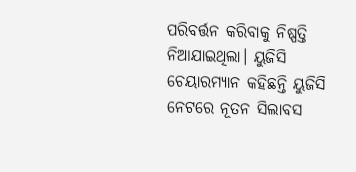ପରିବର୍ତ୍ତନ କରିବାକୁ ନିଷ୍ପତ୍ତି ନିଆଯାଇଥିଲା। ୟୁଜିସି ଚେୟାରମ୍ୟାନ କହିଛନ୍ତି ୟୁଜିସି ନେଟରେ ନୂତନ ସିଲାବସ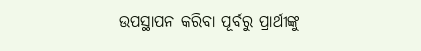ଉପସ୍ଥାପନ କରିବା ପୂର୍ବରୁ ପ୍ରାର୍ଥୀଙ୍କୁ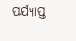ପର୍ଯ୍ୟାପ୍ତ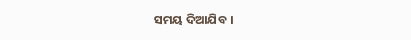ସମୟ ଦିଆଯିବ ।